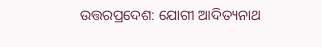ଉତ୍ତରପ୍ରଦେଶ: ଯୋଗୀ ଆଦିତ୍ୟନାଥ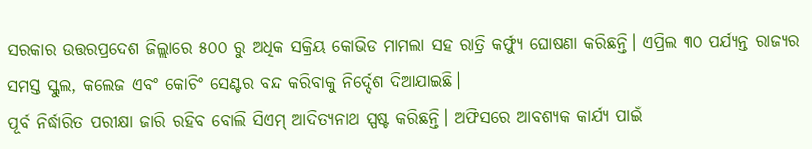ସରକାର ଉତ୍ତରପ୍ରଦେଶ ଜିଲ୍ଲାରେ ୫୦୦ ରୁ ଅଧିକ ସକ୍ରିୟ କୋଭିଡ ମାମଲା ସହ ରାତ୍ରି କର୍ଫ୍ୟୁ ଘୋଷଣା କରିଛନ୍ତି। ଏପ୍ରିଲ ୩୦ ପର୍ଯ୍ୟନ୍ତ ରାଜ୍ୟର ସମସ୍ତ ସ୍କୁଲ, କଲେଜ ଏବଂ କୋଚିଂ ସେଣ୍ଟର ବନ୍ଦ କରିବାକୁ ନିର୍ଦ୍ଦେଶ ଦିଆଯାଇଛି।
ପୂର୍ବ ନିର୍ଦ୍ଧାରିତ ପରୀକ୍ଷା ଜାରି ରହିବ ବୋଲି ସିଏମ୍ ଆଦିତ୍ୟନାଥ ସ୍ପଷ୍ଟ କରିଛନ୍ତି। ଅଫିସରେ ଆବଶ୍ୟକ କାର୍ଯ୍ୟ ପାଇଁ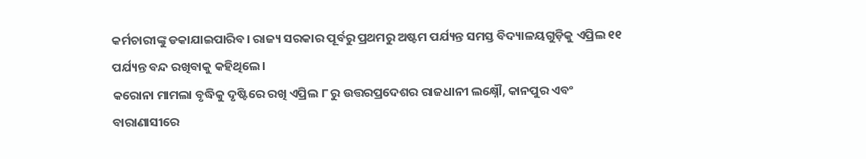କର୍ମଚାରୀଙ୍କୁ ଡକାଯାଇପାରିବ। ରାଜ୍ୟ ସରକାର ପୂର୍ବରୁ ପ୍ରଥମରୁ ଅଷ୍ଟମ ପର୍ଯ୍ୟନ୍ତ ସମସ୍ତ ବିଦ୍ୟାଳୟଗୁଡ଼ିକୁ ଏପ୍ରିଲ ୧୧ ପର୍ଯ୍ୟନ୍ତ ବନ୍ଦ ରଖିବାକୁ କହିଥିଲେ।
କରୋନା ମାମଲା ବୃଦ୍ଧିକୁ ଦୃଷ୍ଟିରେ ରଖି ଏପ୍ରିଲ ୮ ରୁ ଉତ୍ତରପ୍ରଦେଶର ରାଜଧାନୀ ଲକ୍ଷ୍ନୌ, କାନପୁର ଏବଂ ବାରାଣାସୀରେ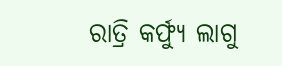ରାତ୍ରି କର୍ଫ୍ୟୁ ଲାଗୁ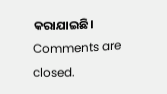କରାଯାଇଛି।
Comments are closed.